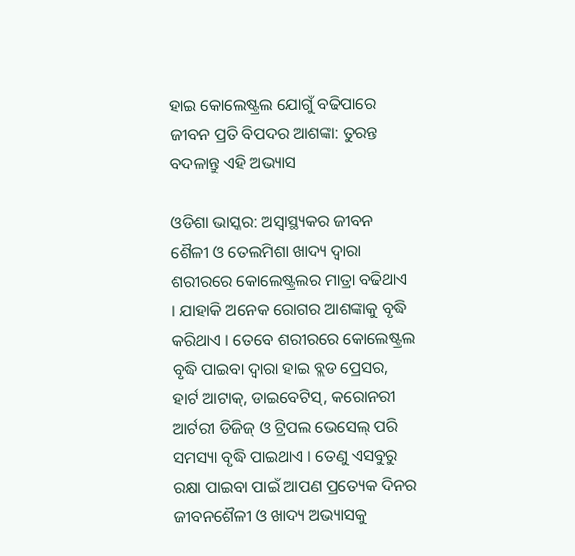ହାଇ କୋଲେଷ୍ଟ୍ରଲ ଯୋଗୁଁ ବଢିପାରେ ଜୀବନ ପ୍ରତି ବିପଦର ଆଶଙ୍କା: ତୁରନ୍ତ ବଦଳାନ୍ତୁ ଏହି ଅଭ୍ୟାସ

ଓଡିଶା ଭାସ୍କର: ଅସ୍ୱାସ୍ଥ୍ୟକର ଜୀବନ ଶୈଳୀ ଓ ତେଲମିଶା ଖାଦ୍ୟ ଦ୍ୱାରା ଶରୀରରେ କୋଲେଷ୍ଟ୍ରଲର ମାତ୍ରା ବଢିଥାଏ । ଯାହାକି ଅନେକ ରୋଗର ଆଶଙ୍କାକୁ ବୃଦ୍ଧି କରିଥାଏ । ତେବେ ଶରୀରରେ କୋଲେଷ୍ଟ୍ରଲ ବୃଦ୍ଧି ପାଇବା ଦ୍ୱାରା ହାଇ ବ୍ଲଡ ପ୍ରେସର, ହାର୍ଟ ଆଟାକ୍, ଡାଇବେଟିସ୍, କରୋନରୀ ଆର୍ଟରୀ ଡିଜିଜ୍ ଓ ଟ୍ରିପଲ ଭେସେଲ୍ ପରି ସମସ୍ୟା ବୃଦ୍ଧି ପାଇଥାଏ । ତେଣୁ ଏସବୁରୁ ରକ୍ଷା ପାଇବା ପାଇଁ ଆପଣ ପ୍ରତ୍ୟେକ ଦିନର ଜୀବନଶୈଳୀ ଓ ଖାଦ୍ୟ ଅଭ୍ୟାସକୁ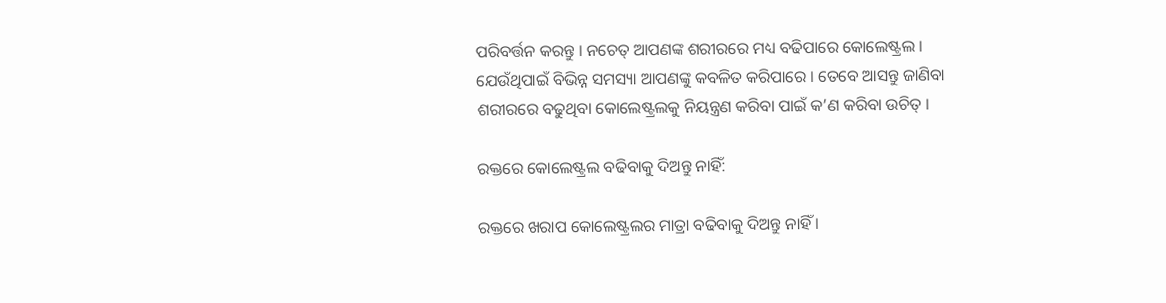ପରିବର୍ତ୍ତନ କରନ୍ତୁ । ନଚେତ୍ ଆପଣଙ୍କ ଶରୀରରେ ମଧ୍ୟ ବଢିପାରେ କୋଲେଷ୍ଟ୍ରଲ । ଯେଉଁଥିପାଇଁ ବିଭିନ୍ନ ସମସ୍ୟା ଆପଣଙ୍କୁ କବଳିତ କରିପାରେ । ତେବେ ଆସନ୍ତୁ ଜାଣିବା ଶରୀରରେ ବଢୁଥିବା କୋଲେଷ୍ଟ୍ରଲକୁ ନିୟନ୍ତ୍ରଣ କରିବା ପାଇଁ କ’ଣ କରିବା ଉଚିତ୍ ।

ରକ୍ତରେ କୋଲେଷ୍ଟ୍ରଲ ବଢିବାକୁ ଦିଅନ୍ତୁ ନାହିଁ:

ରକ୍ତରେ ଖରାପ କୋଲେଷ୍ଟ୍ରଲର ମାତ୍ରା ବଢିବାକୁ ଦିଅନ୍ତୁ ନାହିଁ ।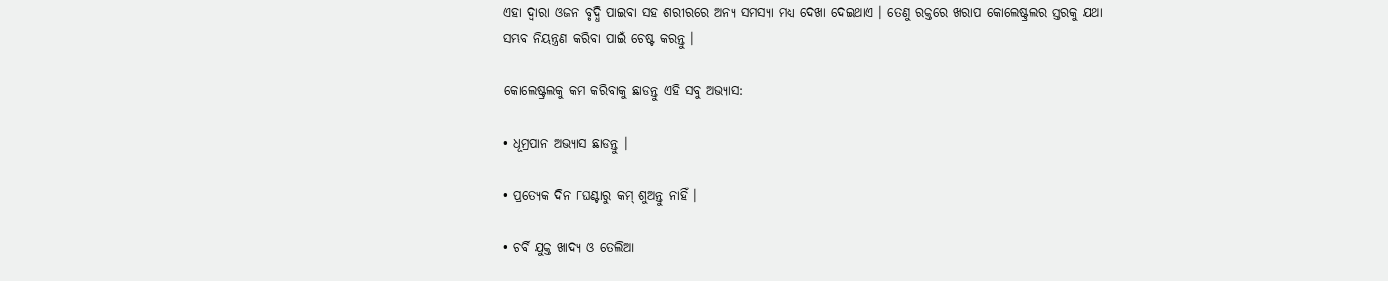ଏହା ଦ୍ୱାରା ଓଜନ ବୃଦ୍ଧି ପାଇବା ସହ ଶରୀରରେ ଅନ୍ୟ ସମସ୍ୟା ମଧ୍ୟ ଦେଖା ଦେଇଥାଏ । ତେଣୁ ରକ୍ତରେ ଖରାପ କୋଲେଷ୍ଟ୍ରଲର ସ୍ତରକୁ ଯଥା ସମ୍ଭବ ନିୟନ୍ତ୍ରଣ କରିବା ପାଇଁ ଚେଷ୍ଟ କରନ୍ତୁ ।

କୋଲେଷ୍ଟ୍ରଲକୁ କମ କରିବାକୁ ଛାଡନ୍ତୁ ଏହି ସବୁ ଅଭ୍ୟାସ:

• ଧୂମ୍ରପାନ ଅଭ୍ୟାସ ଛାଡନ୍ତୁ ।

• ପ୍ରତ୍ୟେକ ଦିନ ୮ଘଣ୍ଟାରୁ କମ୍ ଶୁଅନ୍ତୁ ନାହିଁ ।

• ଚର୍ବି ଯୁକ୍ତ ଖାଦ୍ୟ ଓ ତେଲିଆ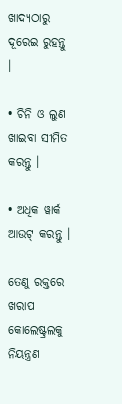ଖାଦ୍ୟଠାରୁ ଦୂରେଇ ରୁହନ୍ତୁ ।

• ଚିନି ଓ ଲୁଣ ଖାଇବା ସୀମିତ କରନ୍ତୁ ।

• ଅଧିକ ୱାର୍କ ଆଉଟ୍ କରନ୍ତୁ ।

ତେଣୁ ରକ୍ତରେ ଖରାପ କୋଲେଷ୍ଟ୍ରଲକୁ ନିୟନ୍ତ୍ରଣ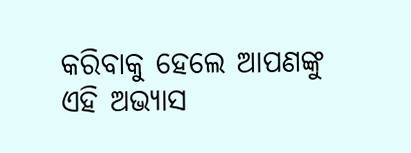କରିବାକୁ ହେଲେ ଆପଣଙ୍କୁ ଏହି ଅଭ୍ୟାସ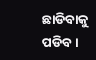ଛାଡିବାକୁ ପଡିବ ।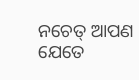ନଚେତ୍ ଆପଣ ଯେତେ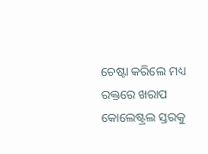ଚେଷ୍ଟା କରିଲେ ମଧ୍ୟ ରକ୍ତରେ ଖରାପ କୋଲେଷ୍ଟ୍ରଲ ସ୍ତରକୁ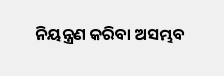ନିୟନ୍ତ୍ରଣ କରିବା ଅସମ୍ଭବ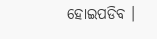ହୋଇପଡିବ ।